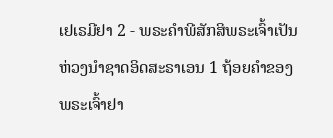ເຢເຣມີຢາ 2 - ພຣະຄຳພີສັກສິພຣະເຈົ້າເປັນຫ່ວງນຳຊາດອິດສະຣາເອນ 1 ຖ້ອຍຄຳຂອງພຣະເຈົ້າຢາ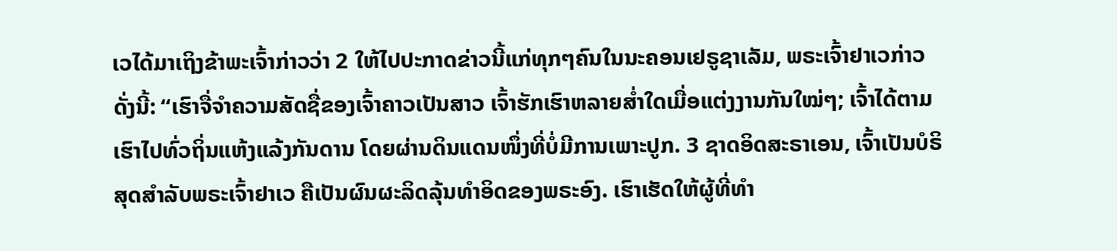ເວໄດ້ມາເຖິງຂ້າພະເຈົ້າກ່າວວ່າ 2 ໃຫ້ໄປປະກາດຂ່າວນີ້ແກ່ທຸກໆຄົນໃນນະຄອນເຢຣູຊາເລັມ, ພຣະເຈົ້າຢາເວກ່າວດັ່ງນີ້: “ເຮົາຈື່ຈຳຄວາມສັດຊື່ຂອງເຈົ້າຄາວເປັນສາວ ເຈົ້າຮັກເຮົາຫລາຍສໍ່າໃດເມື່ອແຕ່ງງານກັນໃໝ່ໆ; ເຈົ້າໄດ້ຕາມເຮົາໄປທົ່ວຖິ່ນແຫ້ງແລ້ງກັນດານ ໂດຍຜ່ານດິນແດນໜຶ່ງທີ່ບໍ່ມີການເພາະປູກ. 3 ຊາດອິດສະຣາເອນ, ເຈົ້າເປັນບໍຣິສຸດສຳລັບພຣະເຈົ້າຢາເວ ຄືເປັນຜົນຜະລິດລຸ້ນທຳອິດຂອງພຣະອົງ. ເຮົາເຮັດໃຫ້ຜູ້ທີ່ທຳ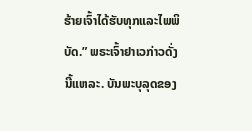ຮ້າຍເຈົ້າໄດ້ຮັບທຸກແລະໄພພິບັດ.” ພຣະເຈົ້າຢາເວກ່າວດັ່ງນີ້ແຫລະ. ບັນພະບຸລຸດຂອງ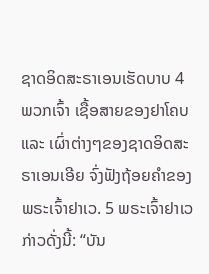ຊາດອິດສະຣາເອນເຮັດບາບ 4 ພວກເຈົ້າ ເຊື້ອສາຍຂອງຢາໂຄບ ແລະ ເຜົ່າຕ່າງໆຂອງຊາດອິດສະຣາເອນເອີຍ ຈົ່ງຟັງຖ້ອຍຄຳຂອງພຣະເຈົ້າຢາເວ. 5 ພຣະເຈົ້າຢາເວກ່າວດັ່ງນີ້: “ບັນ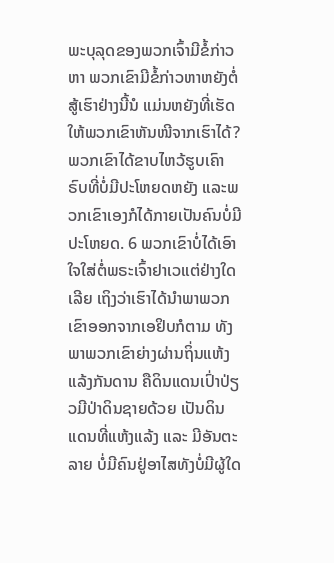ພະບຸລຸດຂອງພວກເຈົ້າມີຂໍ້ກ່າວຫາ ພວກເຂົາມີຂໍ້ກ່າວຫາຫຍັງຕໍ່ສູ້ເຮົາຢ່າງນີ້ນໍ ແມ່ນຫຍັງທີ່ເຮັດໃຫ້ພວກເຂົາຫັນໜີຈາກເຮົາໄດ້? ພວກເຂົາໄດ້ຂາບໄຫວ້ຮູບເຄົາຣົບທີ່ບໍ່ມີປະໂຫຍດຫຍັງ ແລະພວກເຂົາເອງກໍໄດ້ກາຍເປັນຄົນບໍ່ມີປະໂຫຍດ. 6 ພວກເຂົາບໍ່ໄດ້ເອົາໃຈໃສ່ຕໍ່ພຣະເຈົ້າຢາເວແຕ່ຢ່າງໃດເລີຍ ເຖິງວ່າເຮົາໄດ້ນຳພາພວກເຂົາອອກຈາກເອຢິບກໍຕາມ ທັງພາພວກເຂົາຍ່າງຜ່ານຖິ່ນແຫ້ງແລ້ງກັນດານ ຄືດິນແດນເປົ່າປ່ຽວມີປ່າດິນຊາຍດ້ວຍ ເປັນດິນແດນທີ່ແຫ້ງແລ້ງ ແລະ ມີອັນຕະລາຍ ບໍ່ມີຄົນຢູ່ອາໄສທັງບໍ່ມີຜູ້ໃດ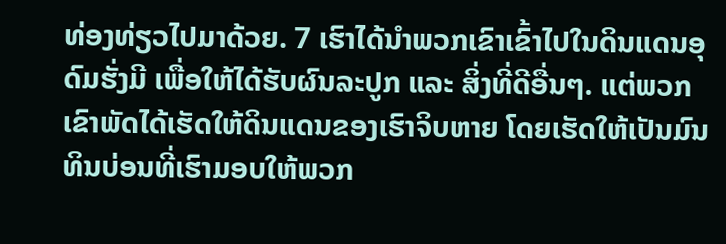ທ່ອງທ່ຽວໄປມາດ້ວຍ. 7 ເຮົາໄດ້ນຳພວກເຂົາເຂົ້າໄປໃນດິນແດນອຸດົມຮັ່ງມີ ເພື່ອໃຫ້ໄດ້ຮັບຜົນລະປູກ ແລະ ສິ່ງທີ່ດີອື່ນໆ. ແຕ່ພວກເຂົາພັດໄດ້ເຮັດໃຫ້ດິນແດນຂອງເຮົາຈິບຫາຍ ໂດຍເຮັດໃຫ້ເປັນມົນທິນບ່ອນທີ່ເຮົາມອບໃຫ້ພວກ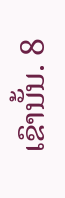ເຂົານັ້ນ. 8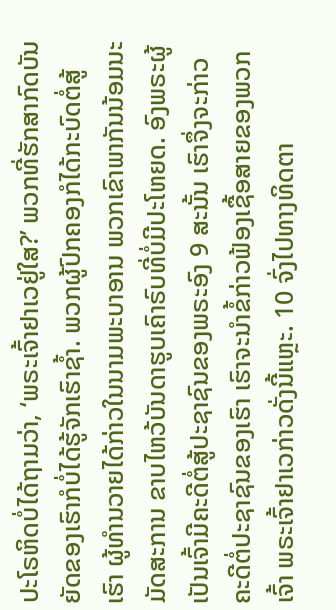ປະໂຣຫິດບໍ່ໄດ້ຖາມວ່າ, ‘ພຣະເຈົ້າຢາເວຢູ່ໃສ?’ ພວກທີ່ຮັກສາກົດບັນຍັດຂອງເຮົາກໍບໍ່ໄດ້ຮູ້ຈັກເຮົາຊໍ້າ. ພວກຜູ້ປົກຄອງກໍໄດ້ກະບົດຕໍ່ສູ້ເຮົາ ຜູ້ທຳນວາຍໄດ້ກ່າວໃນນາມພະບາອານ ພວກເຂົາພາກັນນ້ອມນະມັດສະການ ຂາບໄຫວ້ບັນດາຮູບເຄົາຣົບທີ່ບໍ່ມີປະໂຫຍດ. ອົງພຣະຜູ້ເປັນເຈົ້າມີຄະດີຕໍ່ສູ້ປະຊາຊົນຂອງພຣະອົງ 9 ສະນັ້ນ ເຮົາຈຶ່ງຈະກ່າວຄະດີຕໍ່ປະຊາຊົນຂອງເຮົາ ເຮົາຈະນຳຂໍ້ກ່າວຟ້ອງເຊື້ອສາຍຂອງພວກເຈົ້າ ພຣະເຈົ້າຢາເວກ່າວດັ່ງນີ້ແຫຼະ. 10 ຈົ່ງໄປທາງທິດຕາ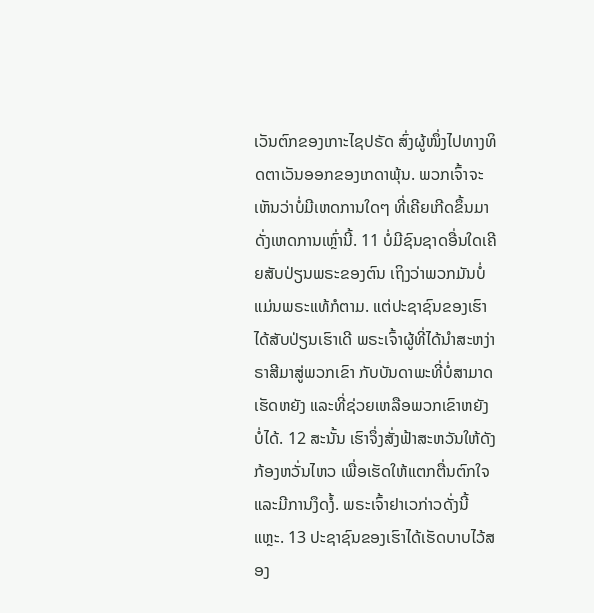ເວັນຕົກຂອງເກາະໄຊປຣັດ ສົ່ງຜູ້ໜຶ່ງໄປທາງທິດຕາເວັນອອກຂອງເກດາພຸ້ນ. ພວກເຈົ້າຈະເຫັນວ່າບໍ່ມີເຫດການໃດໆ ທີ່ເຄີຍເກີດຂຶ້ນມາດັ່ງເຫດການເຫຼົ່ານີ້. 11 ບໍ່ມີຊົນຊາດອື່ນໃດເຄີຍສັບປ່ຽນພຣະຂອງຕົນ ເຖິງວ່າພວກມັນບໍ່ແມ່ນພຣະແທ້ກໍຕາມ. ແຕ່ປະຊາຊົນຂອງເຮົາໄດ້ສັບປ່ຽນເຮົາເດີ ພຣະເຈົ້າຜູ້ທີ່ໄດ້ນຳສະຫງ່າຣາສີມາສູ່ພວກເຂົາ ກັບບັນດາພະທີ່ບໍ່ສາມາດເຮັດຫຍັງ ແລະທີ່ຊ່ວຍເຫລືອພວກເຂົາຫຍັງບໍ່ໄດ້. 12 ສະນັ້ນ ເຮົາຈຶ່ງສັ່ງຟ້າສະຫວັນໃຫ້ດັງກ້ອງຫວັ່ນໄຫວ ເພື່ອເຮັດໃຫ້ແຕກຕື່ນຕົກໃຈແລະມີການງຶດງໍ້. ພຣະເຈົ້າຢາເວກ່າວດັ່ງນີ້ແຫຼະ. 13 ປະຊາຊົນຂອງເຮົາໄດ້ເຮັດບາບໄວ້ສອງ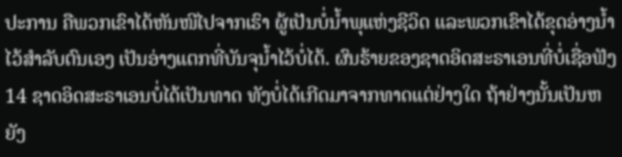ປະການ ຄືພວກເຂົາໄດ້ຫັນໜີໄປຈາກເຮົາ ຜູ້ເປັນບໍ່ນໍ້າພຸແຫ່ງຊີວິດ ແລະພວກເຂົາໄດ້ຂຸດອ່າງນໍ້າໄວ້ສຳລັບຕົນເອງ ເປັນອ່າງແຕກທີ່ບັນຈຸນໍ້າໄວ້ບໍ່ໄດ້. ຜົນຮ້າຍຂອງຊາດອິດສະຣາເອນທີ່ບໍ່ເຊື່ອຟັງ 14 ຊາດອິດສະຣາເອນບໍ່ໄດ້ເປັນທາດ ທັງບໍ່ໄດ້ເກີດມາຈາກທາດແຕ່ຢ່າງໃດ ຖ້າຢ່າງນັ້ນເປັນຫຍັງ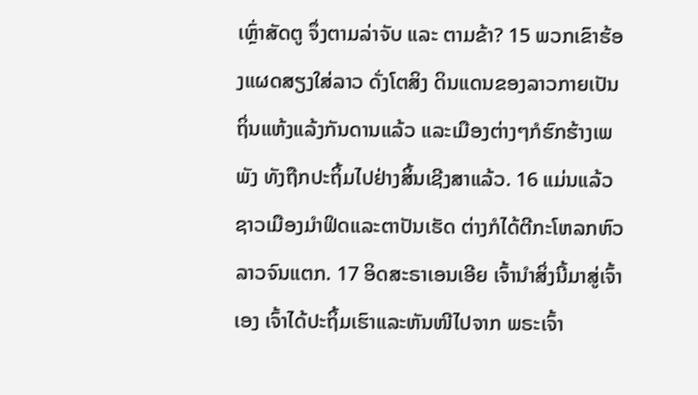ເຫຼົ່າສັດຕູ ຈຶ່ງຕາມລ່າຈັບ ແລະ ຕາມຂ້າ? 15 ພວກເຂົາຮ້ອງແຜດສຽງໃສ່ລາວ ດັ່ງໂຕສິງ ດິນແດນຂອງລາວກາຍເປັນຖິ່ນແຫ້ງແລ້ງກັນດານແລ້ວ ແລະເມືອງຕ່າງໆກໍຮົກຮ້າງເພພັງ ທັງຖືກປະຖິ້ມໄປຢ່າງສິ້ນເຊີງສາແລ້ວ. 16 ແມ່ນແລ້ວ ຊາວເມືອງມຳຟິດແລະຕາປັນເຮັດ ຕ່າງກໍໄດ້ຕີກະໂຫລກຫົວລາວຈົນແຕກ. 17 ອິດສະຣາເອນເອີຍ ເຈົ້ານຳສິ່ງນີ້ມາສູ່ເຈົ້າເອງ ເຈົ້າໄດ້ປະຖິ້ມເຮົາແລະຫັນໜີໄປຈາກ ພຣະເຈົ້າ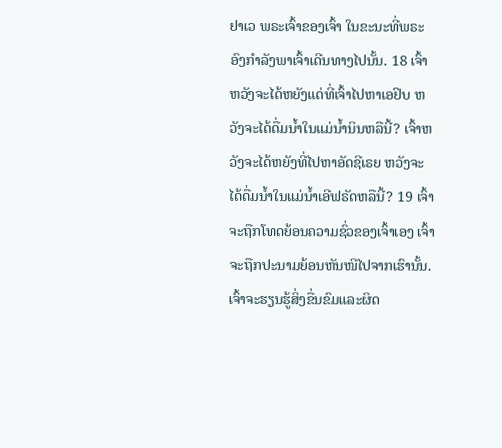ຢາເວ ພຣະເຈົ້າຂອງເຈົ້າ ໃນຂະນະທີ່ພຣະອົງກຳລັງພາເຈົ້າເດີນທາງໄປນັ້ນ. 18 ເຈົ້າຫວັງຈະໄດ້ຫຍັງແດ່ທີ່ເຈົ້າໄປຫາເອຢິບ ຫວັງຈະໄດ້ດື່ມນໍ້າໃນແມ່ນໍ້ານິນຫລືນີ້? ເຈົ້າຫວັງຈະໄດ້ຫຍັງທີ່ໄປຫາອັດຊີເຣຍ ຫວັງຈະໄດ້ດື່ມນໍ້າໃນແມ່ນໍ້າເອີຟຣັດຫລືນີ້? 19 ເຈົ້າຈະຖືກໂທດຍ້ອນຄວາມຊົ່ວຂອງເຈົ້າເອງ ເຈົ້າຈະຖືກປະນາມຍ້ອນຫັນໜີໄປຈາກເຮົານັ້ນ. ເຈົ້າຈະຮຽນຮູ້ສິ່ງຂື່ນຂົມແລະຜິດ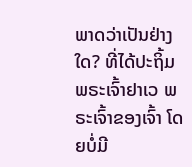ພາດວ່າເປັນຢ່າງໃດ? ທີ່ໄດ້ປະຖິ້ມພຣະເຈົ້າຢາເວ ພຣະເຈົ້າຂອງເຈົ້າ ໂດຍບໍ່ມີ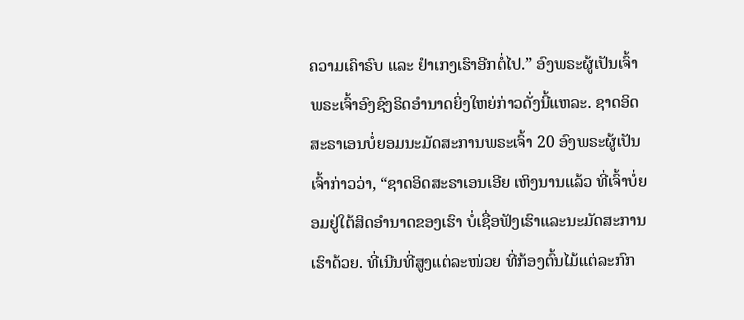ຄວາມເຄົາຣົບ ແລະ ຢຳເກງເຮົາອີກຕໍ່ໄປ.” ອົງພຣະຜູ້ເປັນເຈົ້າ ພຣະເຈົ້າອົງຊົງຣິດອຳນາດຍິ່ງໃຫຍ່ກ່າວດັ່ງນີ້ແຫລະ. ຊາດອິດສະຣາເອນບໍ່ຍອມນະມັດສະການພຣະເຈົ້າ 20 ອົງພຣະຜູ້ເປັນເຈົ້າກ່າວວ່າ, “ຊາດອິດສະຣາເອນເອີຍ ເຫິງນານແລ້ວ ທີ່ເຈົ້າບໍ່ຍອມຢູ່ໃຕ້ສິດອຳນາດຂອງເຮົາ ບໍ່ເຊື່ອຟັງເຮົາແລະນະມັດສະການເຮົາດ້ວຍ. ທີ່ເນີນທີ່ສູງແຕ່ລະໜ່ວຍ ທີ່ກ້ອງຕົ້ນໄມ້ແຕ່ລະກົກ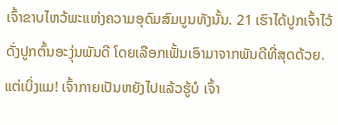ເຈົ້າຂາບໄຫວ້ພະແຫ່ງຄວາມອຸດົມສົມບູນທັງນັ້ນ. 21 ເຮົາໄດ້ປູກເຈົ້າໄວ້ດັ່ງປູກຕົ້ນອະງຸ່ນພັນດີ ໂດຍເລືອກເຟັ້ນເອົາມາຈາກພັນດີທີ່ສຸດດ້ວຍ. ແຕ່ເບິ່ງແມ! ເຈົ້າກາຍເປັນຫຍັງໄປແລ້ວຮູ້ບໍ ເຈົ້າ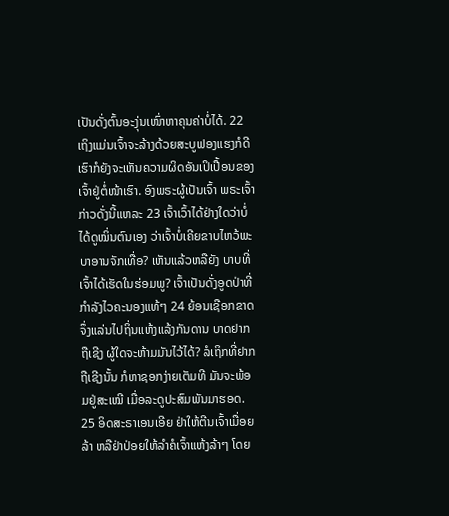ເປັນດັ່ງຕົ້ນອະງຸ່ນເໜົ່າຫາຄຸນຄ່າບໍ່ໄດ້. 22 ເຖິງແມ່ນເຈົ້າຈະລ້າງດ້ວຍສະບູຟອງແຮງກໍດີ ເຮົາກໍຍັງຈະເຫັນຄວາມຜິດອັນເປິເປື້ອນຂອງເຈົ້າຢູ່ຕໍ່ໜ້າເຮົາ. ອົງພຣະຜູ້ເປັນເຈົ້າ ພຣະເຈົ້າກ່າວດັ່ງນີ້ແຫລະ 23 ເຈົ້າເວົ້າໄດ້ຢ່າງໃດວ່າບໍ່ໄດ້ດູໝິ່ນຕົນເອງ ວ່າເຈົ້າບໍ່ເຄີຍຂາບໄຫວ້ພະບາອານຈັກເທື່ອ? ເຫັນແລ້ວຫລືຍັງ ບາບທີ່ເຈົ້າໄດ້ເຮັດໃນຮ່ອມພູ? ເຈົ້າເປັນດັ່ງອູດປ່າທີ່ກຳລັງໄວຄະນອງແທ້ໆ 24 ຍ້ອນເຊືອກຂາດຈຶ່ງແລ່ນໄປຖິ່ນແຫ້ງແລ້ງກັນດານ ບາດຢາກຖືເຊີງ ຜູ້ໃດຈະຫ້າມມັນໄວ້ໄດ້? ລໍເຖິກທີ່ຢາກຖືເຊີງນັ້ນ ກໍຫາຊອກງ່າຍເຕັມທີ ມັນຈະພ້ອມຢູ່ສະເໝີ ເມື່ອລະດູປະສົມພັນມາຮອດ. 25 ອິດສະຣາເອນເອີຍ ຢ່າໃຫ້ຕີນເຈົ້າເມື່ອຍລ້າ ຫລືຢ່າປ່ອຍໃຫ້ລຳຄໍເຈົ້າແຫ້ງລ້າໆ ໂດຍ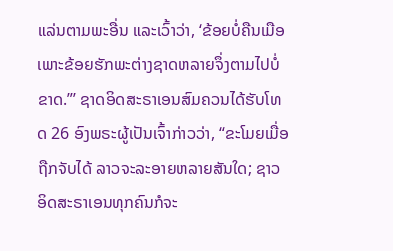ແລ່ນຕາມພະອື່ນ ແລະເວົ້າວ່າ, ‘ຂ້ອຍບໍ່ຄືນເມືອ ເພາະຂ້ອຍຮັກພະຕ່າງຊາດຫລາຍຈຶ່ງຕາມໄປບໍ່ຂາດ.”’ ຊາດອິດສະຣາເອນສົມຄວນໄດ້ຮັບໂທດ 26 ອົງພຣະຜູ້ເປັນເຈົ້າກ່າວວ່າ, “ຂະໂມຍເມື່ອຖືກຈັບໄດ້ ລາວຈະລະອາຍຫລາຍສັນໃດ; ຊາວອິດສະຣາເອນທຸກຄົນກໍຈະ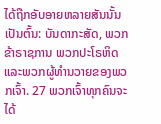ໄດ້ຖືກອັບອາຍຫລາຍສັນນັ້ນ ເປັນຕົ້ນ: ບັນດາກະສັດ, ພວກຂ້າຣາຊການ ພວກປະໂຣຫິດ ແລະພວກຜູ້ທຳນວາຍຂອງພວກເຈົ້າ. 27 ພວກເຈົ້າທຸກຄົນຈະໄດ້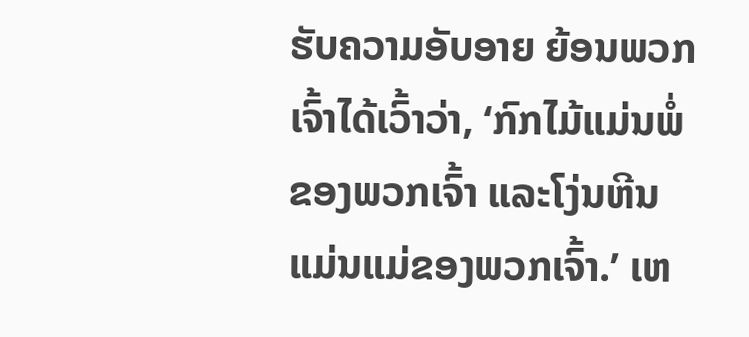ຮັບຄວາມອັບອາຍ ຍ້ອນພວກເຈົ້າໄດ້ເວົ້າວ່າ, ‘ກົກໄມ້ແມ່ນພໍ່ຂອງພວກເຈົ້າ ແລະໂງ່ນຫີນແມ່ນແມ່ຂອງພວກເຈົ້າ.’ ເຫ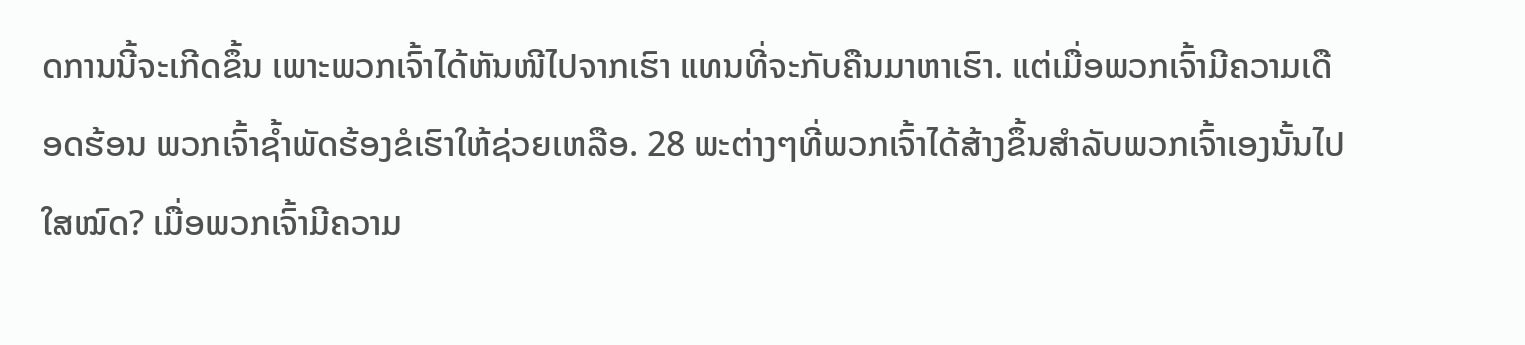ດການນີ້ຈະເກີດຂຶ້ນ ເພາະພວກເຈົ້າໄດ້ຫັນໜີໄປຈາກເຮົາ ແທນທີ່ຈະກັບຄືນມາຫາເຮົາ. ແຕ່ເມື່ອພວກເຈົ້າມີຄວາມເດືອດຮ້ອນ ພວກເຈົ້າຊໍ້າພັດຮ້ອງຂໍເຮົາໃຫ້ຊ່ວຍເຫລືອ. 28 ພະຕ່າງໆທີ່ພວກເຈົ້າໄດ້ສ້າງຂຶ້ນສຳລັບພວກເຈົ້າເອງນັ້ນໄປໃສໝົດ? ເມື່ອພວກເຈົ້າມີຄວາມ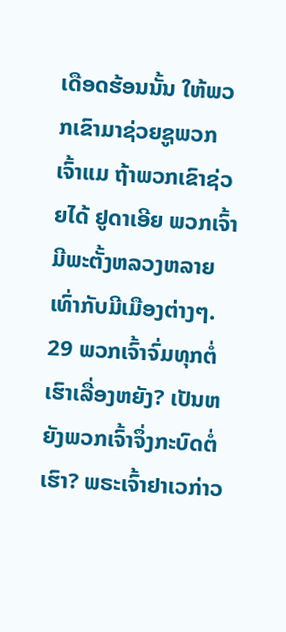ເດືອດຮ້ອນນັ້ນ ໃຫ້ພວກເຂົາມາຊ່ວຍຊູພວກເຈົ້າແມ ຖ້າພວກເຂົາຊ່ວຍໄດ້ ຢູດາເອີຍ ພວກເຈົ້າມີພະຕັ້ງຫລວງຫລາຍເທົ່າກັບມີເມືອງຕ່າງໆ. 29 ພວກເຈົ້າຈົ່ມທຸກຕໍ່ເຮົາເລື່ອງຫຍັງ? ເປັນຫຍັງພວກເຈົ້າຈຶ່ງກະບົດຕໍ່ເຮົາ? ພຣະເຈົ້າຢາເວກ່າວ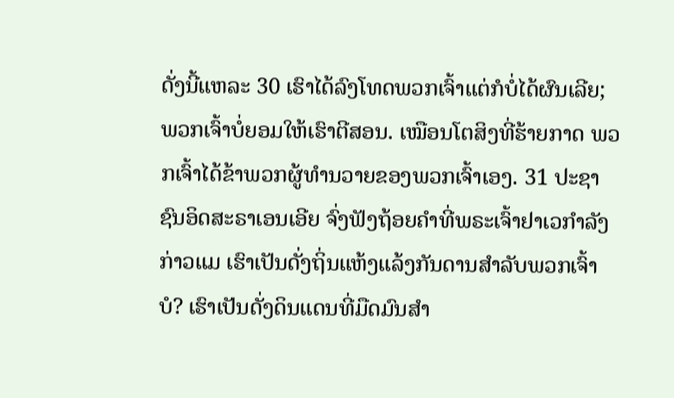ດັ່ງນີ້ແຫລະ 30 ເຮົາໄດ້ລົງໂທດພວກເຈົ້າແຕ່ກໍບໍ່ໄດ້ຜົນເລີຍ; ພວກເຈົ້າບໍ່ຍອມໃຫ້ເຮົາຕີສອນ. ເໝືອນໂຕສິງທີ່ຮ້າຍກາດ ພວກເຈົ້າໄດ້ຂ້າພວກຜູ້ທຳນວາຍຂອງພວກເຈົ້າເອງ. 31 ປະຊາຊົນອິດສະຣາເອນເອີຍ ຈົ່ງຟັງຖ້ອຍຄຳທີ່ພຣະເຈົ້າຢາເວກຳລັງກ່າວແມ ເຮົາເປັນດັ່ງຖິ່ນແຫ້ງແລ້ງກັນດານສຳລັບພວກເຈົ້າບໍ? ເຮົາເປັນດັ່ງດິນແດນທີ່ມືດມົນສຳ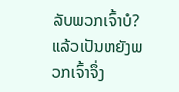ລັບພວກເຈົ້າບໍ? ແລ້ວເປັນຫຍັງພວກເຈົ້າຈຶ່ງ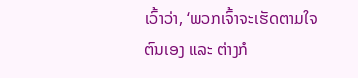ເວົ້າວ່າ, ‘ພວກເຈົ້າຈະເຮັດຕາມໃຈຕົນເອງ ແລະ ຕ່າງກໍ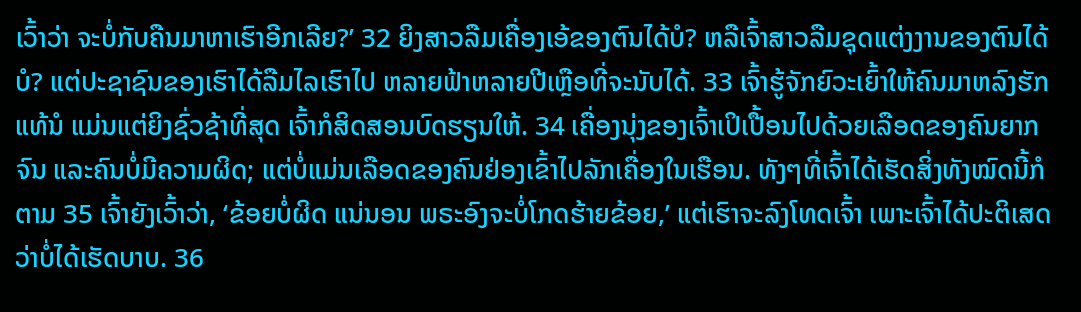ເວົ້າວ່າ ຈະບໍ່ກັບຄືນມາຫາເຮົາອີກເລີຍ?’ 32 ຍິງສາວລືມເຄື່ອງເອ້ຂອງຕົນໄດ້ບໍ? ຫລືເຈົ້າສາວລືມຊຸດແຕ່ງງານຂອງຕົນໄດ້ບໍ? ແຕ່ປະຊາຊົນຂອງເຮົາໄດ້ລືມໄລເຮົາໄປ ຫລາຍຟ້າຫລາຍປີເຫຼືອທີ່ຈະນັບໄດ້. 33 ເຈົ້າຮູ້ຈັກຍົວະເຍົ້າໃຫ້ຄົນມາຫລົງຮັກແທ້ນໍ ແມ່ນແຕ່ຍິງຊົ່ວຊ້າທີ່ສຸດ ເຈົ້າກໍສິດສອນບົດຮຽນໃຫ້. 34 ເຄື່ອງນຸ່ງຂອງເຈົ້າເປິເປື້ອນໄປດ້ວຍເລືອດຂອງຄົນຍາກຈົນ ແລະຄົນບໍ່ມີຄວາມຜິດ; ແຕ່ບໍ່ແມ່ນເລືອດຂອງຄົນຢ່ອງເຂົ້າໄປລັກເຄື່ອງໃນເຮືອນ. ທັງໆທີ່ເຈົ້າໄດ້ເຮັດສິ່ງທັງໝົດນີ້ກໍຕາມ 35 ເຈົ້າຍັງເວົ້າວ່າ, ‘ຂ້ອຍບໍ່ຜິດ ແນ່ນອນ ພຣະອົງຈະບໍ່ໂກດຮ້າຍຂ້ອຍ,’ ແຕ່ເຮົາຈະລົງໂທດເຈົ້າ ເພາະເຈົ້າໄດ້ປະຕິເສດວ່າບໍ່ໄດ້ເຮັດບາບ. 36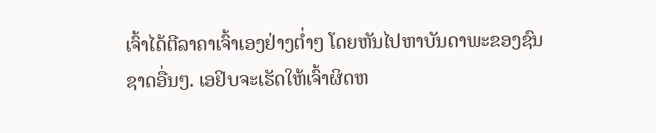ເຈົ້າໄດ້ຕີລາຄາເຈົ້າເອງຢ່າງຕໍ່າໆ ໂດຍຫັນໄປຫາບັນດາພະຂອງຊົນຊາດອື່ນໆ. ເອຢິບຈະເຮັດໃຫ້ເຈົ້າຜິດຫ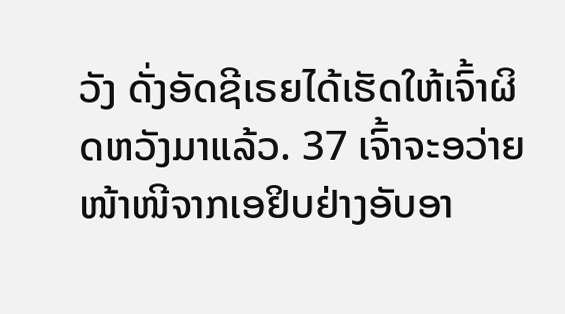ວັງ ດັ່ງອັດຊີເຣຍໄດ້ເຮັດໃຫ້ເຈົ້າຜິດຫວັງມາແລ້ວ. 37 ເຈົ້າຈະອວ່າຍໜ້າໜີຈາກເອຢິບຢ່າງອັບອາ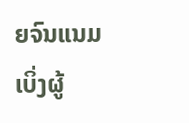ຍຈົນແນມເບິ່ງຜູ້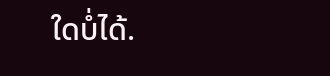ໃດບໍ່ໄດ້.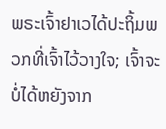ພຣະເຈົ້າຢາເວໄດ້ປະຖິ້ມພວກທີ່ເຈົ້າໄວ້ວາງໃຈ; ເຈົ້າຈະບໍ່ໄດ້ຫຍັງຈາກ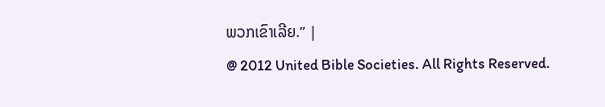ພວກເຂົາເລີຍ.” |
@ 2012 United Bible Societies. All Rights Reserved.